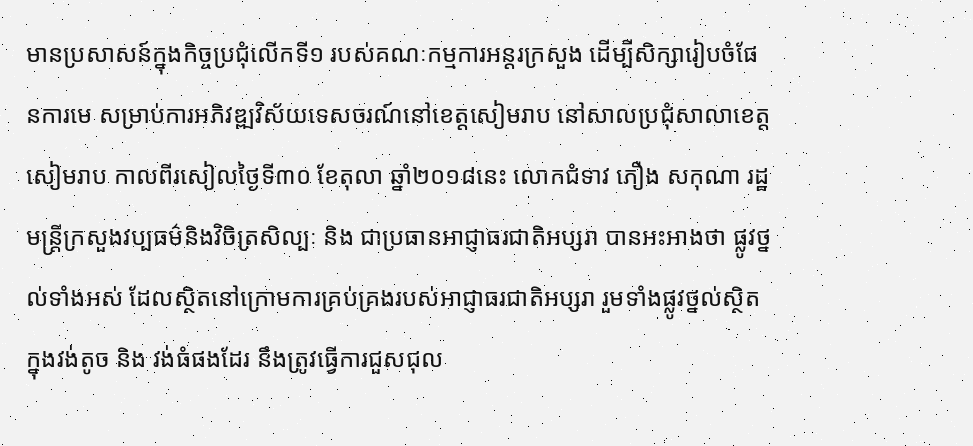មានប្រសាសន៍ក្នុងកិច្ចប្រជុំលើកទី១ របស់គណៈកម្មការអន្តរក្រសួង ដើម្បីសិក្សារៀបចំផែនការមេ សម្រាប់ការអភិវឌ្ឍវិស័យទេសចរណ៍នៅខេត្តសៀមរាប នៅសាលប្រជុំសាលាខេត្តសៀមរាប កាលពីរសៀលថ្ងៃទី៣០ ខែតុលា ឆ្នាំ២០១៨នេះ លោកជំទាវ ភឿង សកុណា រដ្ឋមន្ត្រីក្រសួងវប្បធម៌និងវិចិត្រសិល្បៈ និង ជាប្រធានអាជ្ញាធរជាតិអប្សរា បានអះអាងថា ផ្លូវថ្នល់ទាំងអស់ ដែលស្ថិតនៅក្រោមការគ្រប់គ្រងរបស់អាជ្ញាធរជាតិអប្សរា រួមទាំងផ្លូវថ្នល់ស្ថិតក្នុងវង់តូច និង វង់ធំផងដែរ នឹងត្រូវធ្វើការជួសជុល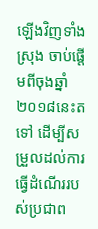ឡើងវិញទាំងស្រុង ចាប់ផ្ដើមពីចុងឆ្នាំ២០១៨នេះតទៅ ដើម្បីសម្រួលដល់ការធ្វើដំណើររបស់ប្រជាព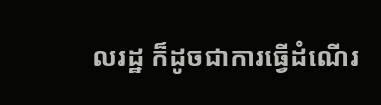លរដ្ឋ ក៏ដូចជាការធ្វើដំណើរ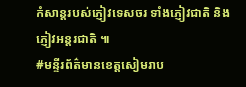កំសាន្តរបស់ភ្ញៀវទេសចរ ទាំងភ្ញៀវជាតិ និង ភ្ញៀវអន្តរជាតិ ៕
#មន្ទីរព័ត៌មានខេត្តសៀមរាប